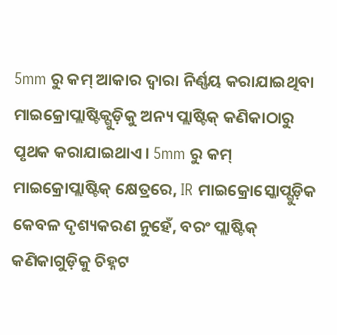5mm ରୁ କମ୍ ଆକାର ଦ୍ୱାରା ନିର୍ଣ୍ଣୟ କରାଯାଇଥିବା ମାଇକ୍ରୋପ୍ଲାଷ୍ଟିକ୍ଗୁଡ଼ିକୁ ଅନ୍ୟ ପ୍ଲାଷ୍ଟିକ୍ କଣିକାଠାରୁ ପୃଥକ କରାଯାଇଥାଏ। 5mm ରୁ କମ୍ ମାଇକ୍ରୋପ୍ଲାଷ୍ଟିକ୍ କ୍ଷେତ୍ରରେ, IR ମାଇକ୍ରୋସ୍କୋପ୍ଗୁଡ଼ିକ କେବଳ ଦୃଶ୍ୟକରଣ ନୁହେଁ, ବରଂ ପ୍ଲାଷ୍ଟିକ୍ କଣିକାଗୁଡ଼ିକୁ ଚିହ୍ନଟ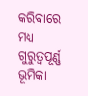କରିବାରେ ମଧ୍ୟ ଗୁରୁତ୍ୱପୂର୍ଣ୍ଣ ଭୂମିକା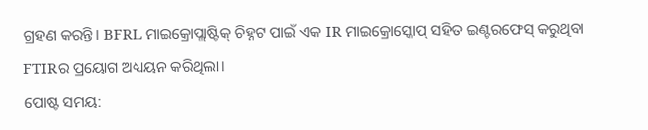ଗ୍ରହଣ କରନ୍ତି। BFRL ମାଇକ୍ରୋପ୍ଲାଷ୍ଟିକ୍ ଚିହ୍ନଟ ପାଇଁ ଏକ IR ମାଇକ୍ରୋସ୍କୋପ୍ ସହିତ ଇଣ୍ଟରଫେସ୍ କରୁଥିବା FTIRର ପ୍ରୟୋଗ ଅଧ୍ୟୟନ କରିଥିଲା।
ପୋଷ୍ଟ ସମୟ: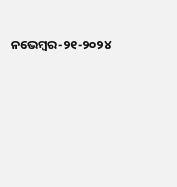ନଭେମ୍ବର-୨୧-୨୦୨୪